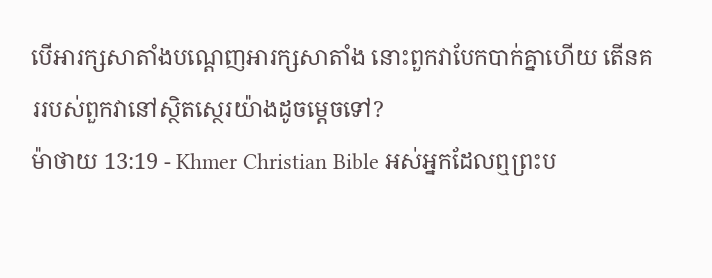បើអារក្សសាតាំងបណ្ដេញអារក្សសាតាំង នោះពួកវាបែកបាក់គ្នាហើយ តើនគររបស់ពួកវានៅស្ថិតស្ថេរយ៉ាងដូចម្ដេចទៅ?
ម៉ាថាយ 13:19 - Khmer Christian Bible អស់អ្នកដែលឮព្រះប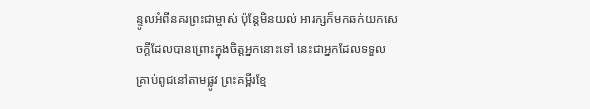ន្ទូលអំពីនគរព្រះជាម្ចាស់ ប៉ុន្ដែមិនយល់ អារក្សក៏មកឆក់យកសេចក្ដីដែលបានព្រោះក្នុងចិត្ដអ្នកនោះទៅ នេះជាអ្នកដែលទទួលគ្រាប់ពូជនៅតាមផ្លូវ ព្រះគម្ពីរខ្មែ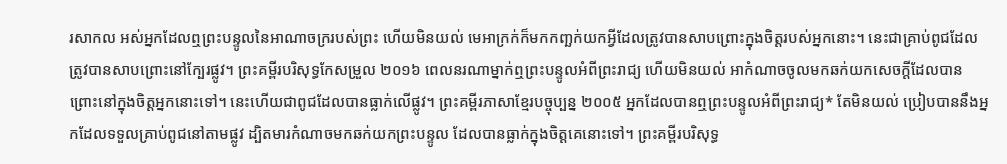រសាកល អស់អ្នកដែលឮព្រះបន្ទូលនៃអាណាចក្ររបស់ព្រះ ហើយមិនយល់ មេអាក្រក់ក៏មកកញ្ឆក់យកអ្វីដែលត្រូវបានសាបព្រោះក្នុងចិត្តរបស់អ្នកនោះ។ នេះជាគ្រាប់ពូជដែលត្រូវបានសាបព្រោះនៅក្បែរផ្លូវ។ ព្រះគម្ពីរបរិសុទ្ធកែសម្រួល ២០១៦ ពេលនរណាម្នាក់ឮព្រះបន្ទូលអំពីព្រះរាជ្យ ហើយមិនយល់ អាកំណាចចូលមកឆក់យកសេចក្តីដែលបានព្រោះនៅក្នុងចិត្តអ្នកនោះទៅ។ នេះហើយជាពូជដែលបានធ្លាក់លើផ្លូវ។ ព្រះគម្ពីរភាសាខ្មែរបច្ចុប្បន្ន ២០០៥ អ្នកដែលបានឮព្រះបន្ទូលអំពីព្រះរាជ្យ* តែមិនយល់ ប្រៀបបាននឹងអ្នកដែលទទួលគ្រាប់ពូជនៅតាមផ្លូវ ដ្បិតមារកំណាចមកឆក់យកព្រះបន្ទូល ដែលបានធ្លាក់ក្នុងចិត្តគេនោះទៅ។ ព្រះគម្ពីរបរិសុទ្ធ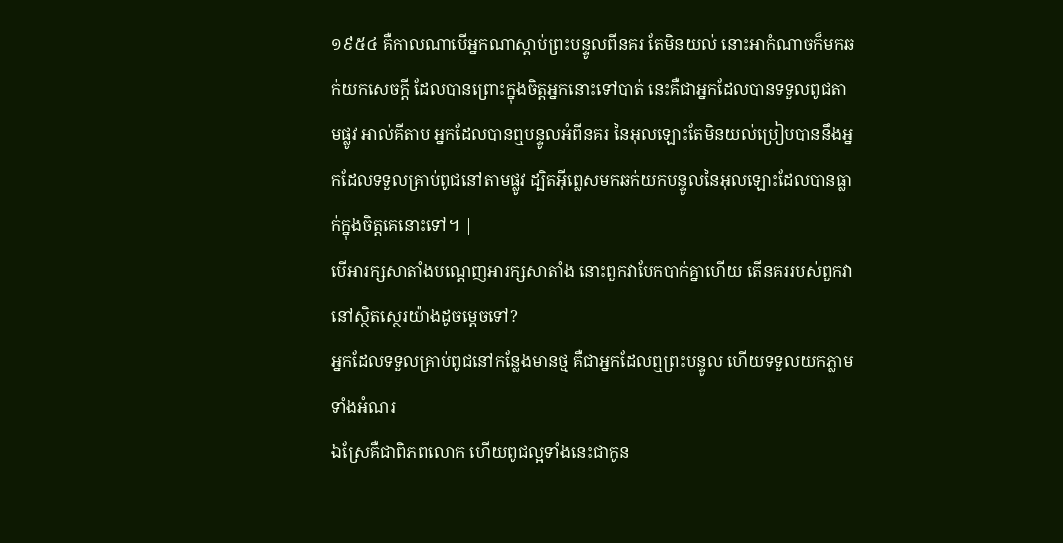១៩៥៤ គឺកាលណាបើអ្នកណាស្តាប់ព្រះបន្ទូលពីនគរ តែមិនយល់ នោះអាកំណាចក៏មកឆក់យកសេចក្ដី ដែលបានព្រោះក្នុងចិត្តអ្នកនោះទៅបាត់ នេះគឺជាអ្នកដែលបានទទួលពូជតាមផ្លូវ អាល់គីតាប អ្នកដែលបានឮបន្ទូលអំពីនគរ នៃអុលឡោះតែមិនយល់ប្រៀបបាននឹងអ្នកដែលទទួលគ្រាប់ពូជនៅតាមផ្លូវ ដ្បិតអ៊ីព្លេសមកឆក់យកបន្ទូលនៃអុលឡោះដែលបានធ្លាក់ក្នុងចិត្ដគេនោះទៅ។ |
បើអារក្សសាតាំងបណ្ដេញអារក្សសាតាំង នោះពួកវាបែកបាក់គ្នាហើយ តើនគររបស់ពួកវានៅស្ថិតស្ថេរយ៉ាងដូចម្ដេចទៅ?
អ្នកដែលទទួលគ្រាប់ពូជនៅកន្លែងមានថ្ម គឺជាអ្នកដែលឮព្រះបន្ទូល ហើយទទួលយកភ្លាមទាំងអំណរ
ឯស្រែគឺជាពិភពលោក ហើយពូជល្អទាំងនេះជាកូន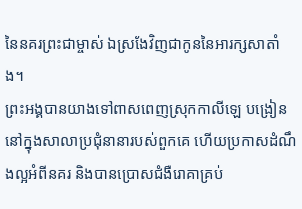នៃនគរព្រះជាម្ចាស់ ឯស្រងែវិញជាកូននៃអារក្សសាតាំង។
ព្រះអង្គបានយាងទៅពាសពេញស្រុកកាលីឡេ បង្រៀននៅក្នុងសាលាប្រជុំនានារបស់ពួកគេ ហើយប្រកាសដំណឹងល្អអំពីនគរ និងបានប្រោសជំងឺរោគាគ្រប់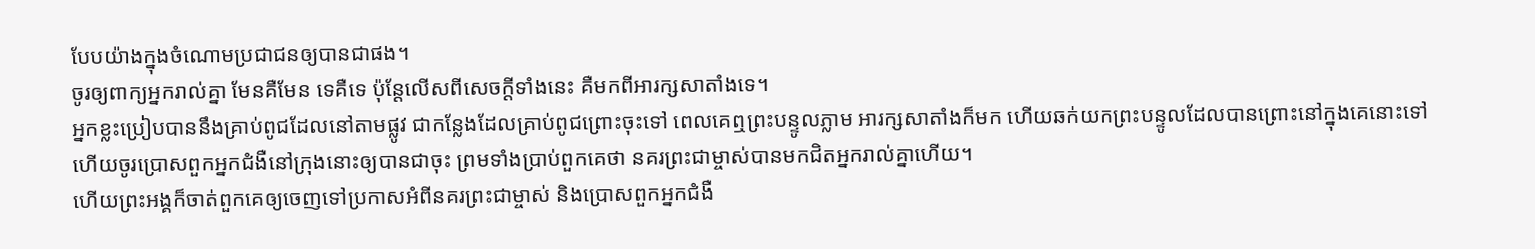បែបយ៉ាងក្នុងចំណោមប្រជាជនឲ្យបានជាផង។
ចូរឲ្យពាក្យអ្នករាល់គ្នា មែនគឺមែន ទេគឺទេ ប៉ុន្ដែលើសពីសេចក្ដីទាំងនេះ គឺមកពីអារក្សសាតាំងទេ។
អ្នកខ្លះប្រៀបបាននឹងគ្រាប់ពូជដែលនៅតាមផ្លូវ ជាកន្លែងដែលគ្រាប់ពូជព្រោះចុះទៅ ពេលគេឮព្រះបន្ទូលភ្លាម អារក្សសាតាំងក៏មក ហើយឆក់យកព្រះបន្ទូលដែលបានព្រោះនៅក្នុងគេនោះទៅ
ហើយចូរប្រោសពួកអ្នកជំងឺនៅក្រុងនោះឲ្យបានជាចុះ ព្រមទាំងប្រាប់ពួកគេថា នគរព្រះជាម្ចាស់បានមកជិតអ្នករាល់គ្នាហើយ។
ហើយព្រះអង្គក៏ចាត់ពួកគេឲ្យចេញទៅប្រកាសអំពីនគរព្រះជាម្ចាស់ និងប្រោសពួកអ្នកជំងឺ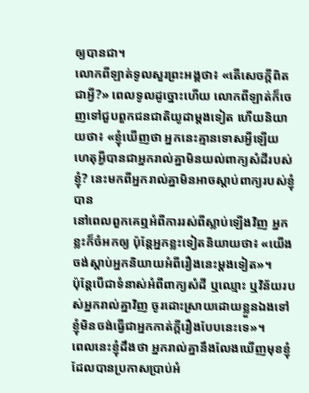ឲ្យបានជា។
លោកពីឡាត់ទូលសួរព្រះអង្គថា៖ «តើសេចក្ដីពិតជាអ្វី?» ពេលទូលដូច្នោះហើយ លោកពីឡាត់ក៏ចេញទៅជួបពួកជនជាតិយូដាម្តងទៀត ហើយនិយាយថា៖ «ខ្ញុំឃើញថា អ្នកនេះគ្មានទោសអ្វីឡើយ
ហេតុអ្វីបានជាអ្នករាល់គ្នាមិនយល់ពាក្យសំដីរបស់ខ្ញុំ? នេះមកពីអ្នករាល់គ្នាមិនអាចស្តាប់ពាក្យរបស់ខ្ញុំបាន
នៅពេលពួកគេឮអំពីការរស់ពីស្លាប់ឡើងវិញ អ្នកខ្លះក៏ចំអកឲ្យ ប៉ុន្ដែអ្នកខ្លះទៀតនិយាយថា៖ «យើងចង់ស្ដាប់អ្នកនិយាយអំពីរឿងនេះម្ដងទៀត»។
ប៉ុន្ដែបើជាទំនាស់អំពីពាក្យសំដី ឬឈ្មោះ ឬវិន័យរបស់អ្នករាល់គ្នាវិញ ចូរដោះស្រាយដោយខ្លួនឯងទៅ ខ្ញុំមិនចង់ធ្វើជាអ្នកកាត់ក្ដីរឿងបែបនេះទេ»។
ពេលនេះខ្ញុំដឹងថា អ្នករាល់គ្នានឹងលែងឃើញមុខខ្ញុំដែលបានប្រកាសប្រាប់អំ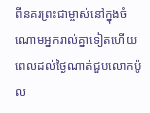ពីនគរព្រះជាម្ចាស់នៅក្នុងចំណោមអ្នករាល់គ្នាទៀតហើយ
ពេលដល់ថ្ងៃណាត់ជួបលោកប៉ូល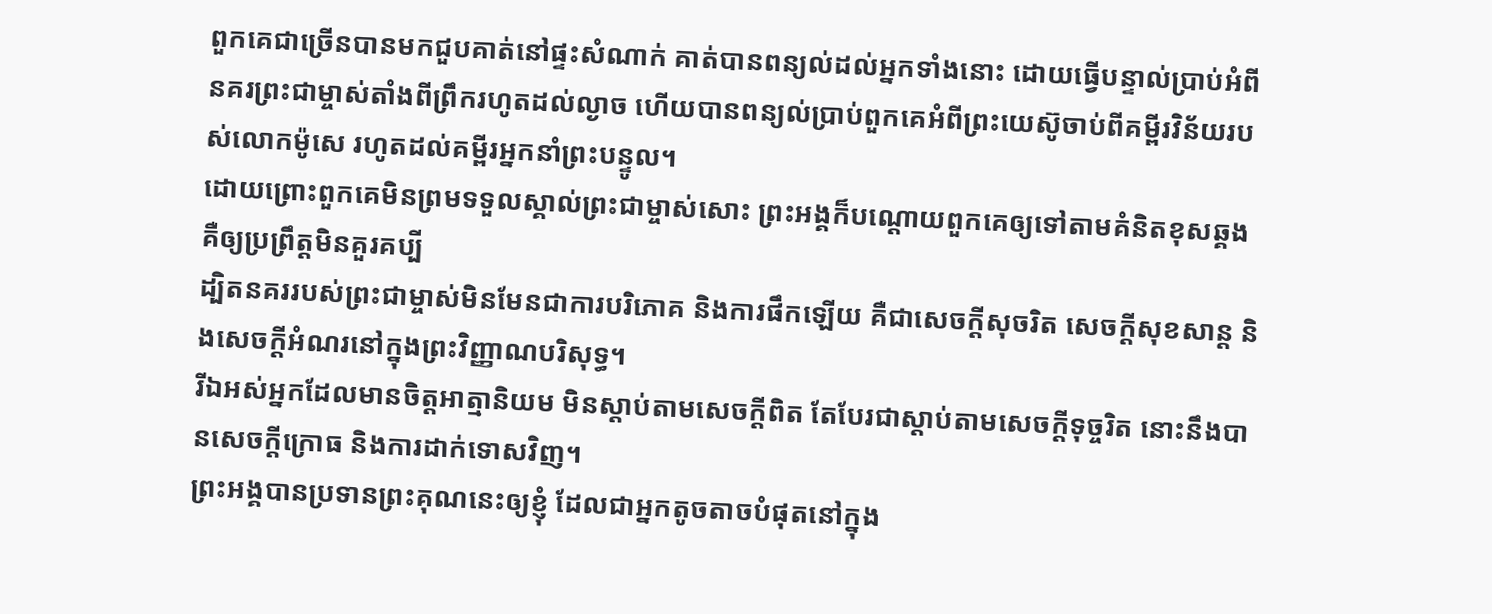ពួកគេជាច្រើនបានមកជួបគាត់នៅផ្ទះសំណាក់ គាត់បានពន្យល់ដល់អ្នកទាំងនោះ ដោយធ្វើបន្ទាល់ប្រាប់អំពីនគរព្រះជាម្ចាស់តាំងពីព្រឹករហូតដល់ល្ងាច ហើយបានពន្យល់ប្រាប់ពួកគេអំពីព្រះយេស៊ូចាប់ពីគម្ពីរវិន័យរបស់លោកម៉ូសេ រហូតដល់គម្ពីរអ្នកនាំព្រះបន្ទូល។
ដោយព្រោះពួកគេមិនព្រមទទួលស្គាល់ព្រះជាម្ចាស់សោះ ព្រះអង្គក៏បណ្ដោយពួកគេឲ្យទៅតាមគំនិតខុសឆ្គង គឺឲ្យប្រព្រឹត្ដមិនគួរគប្បី
ដ្បិតនគររបស់ព្រះជាម្ចាស់មិនមែនជាការបរិភោគ និងការផឹកឡើយ គឺជាសេចក្ដីសុចរិត សេចក្ដីសុខសាន្ត និងសេចក្ដីអំណរនៅក្នុងព្រះវិញ្ញាណបរិសុទ្ធ។
រីឯអស់អ្នកដែលមានចិត្ដអាត្មានិយម មិនស្ដាប់តាមសេចក្ដីពិត តែបែរជាស្ដាប់តាមសេចក្ដីទុច្ចរិត នោះនឹងបានសេចក្ដីក្រោធ និងការដាក់ទោសវិញ។
ព្រះអង្គបានប្រទានព្រះគុណនេះឲ្យខ្ញុំ ដែលជាអ្នកតូចតាចបំផុតនៅក្នុង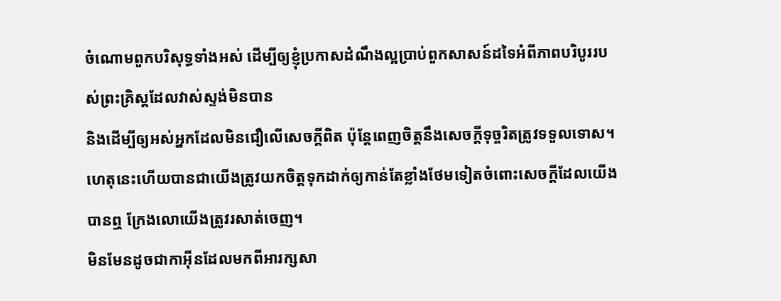ចំណោមពួកបរិសុទ្ធទាំងអស់ ដើម្បីឲ្យខ្ញុំប្រកាសដំណឹងល្អប្រាប់ពួកសាសន៍ដទៃអំពីភាពបរិបូររបស់ព្រះគ្រិស្ដដែលវាស់ស្ទង់មិនបាន
និងដើម្បីឲ្យអស់អ្នកដែលមិនជឿលើសេចក្ដីពិត ប៉ុន្តែពេញចិត្តនឹងសេចក្ដីទុច្ចរិតត្រូវទទួលទោស។
ហេតុនេះហើយបានជាយើងត្រូវយកចិត្ដទុកដាក់ឲ្យកាន់តែខ្លាំងថែមទៀតចំពោះសេចក្ដីដែលយើងបានឮ ក្រែងលោយើងត្រូវរសាត់ចេញ។
មិនមែនដូចជាកាអ៊ីនដែលមកពីអារក្សសា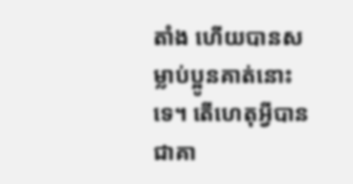តាំង ហើយបានសម្លាប់ប្អូនគាត់នោះទេ។ តើហេតុអ្វីបានជាគា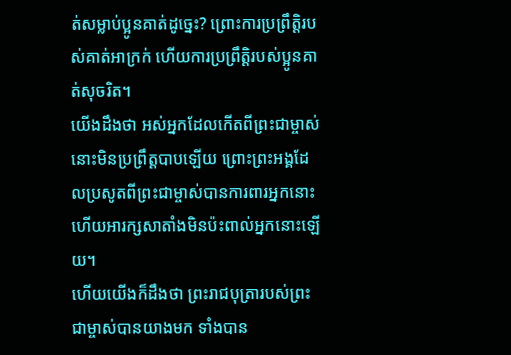ត់សម្លាប់ប្អូនគាត់ដូច្នេះ? ព្រោះការប្រព្រឹត្ដិរបស់គាត់អាក្រក់ ហើយការប្រព្រឹត្ដិរបស់ប្អូនគាត់សុចរិត។
យើងដឹងថា អស់អ្នកដែលកើតពីព្រះជាម្ចាស់ នោះមិនប្រព្រឹត្ដបាបឡើយ ព្រោះព្រះអង្គដែលប្រសូតពីព្រះជាម្ចាស់បានការពារអ្នកនោះ ហើយអារក្សសាតាំងមិនប៉ះពាល់អ្នកនោះឡើយ។
ហើយយើងក៏ដឹងថា ព្រះរាជបុត្រារបស់ព្រះជាម្ចាស់បានយាងមក ទាំងបាន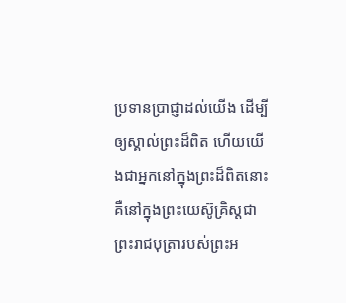ប្រទានប្រាជ្ញាដល់យើង ដើម្បីឲ្យស្គាល់ព្រះដ៏ពិត ហើយយើងជាអ្នកនៅក្នុងព្រះដ៏ពិតនោះ គឺនៅក្នុងព្រះយេស៊ូគ្រិស្ដជាព្រះរាជបុត្រារបស់ព្រះអ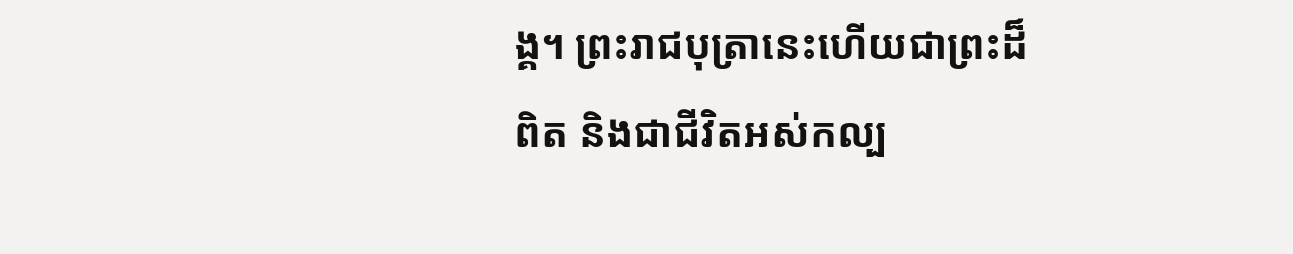ង្គ។ ព្រះរាជបុត្រានេះហើយជាព្រះដ៏ពិត និងជាជីវិតអស់កល្ប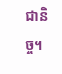ជានិច្ច។